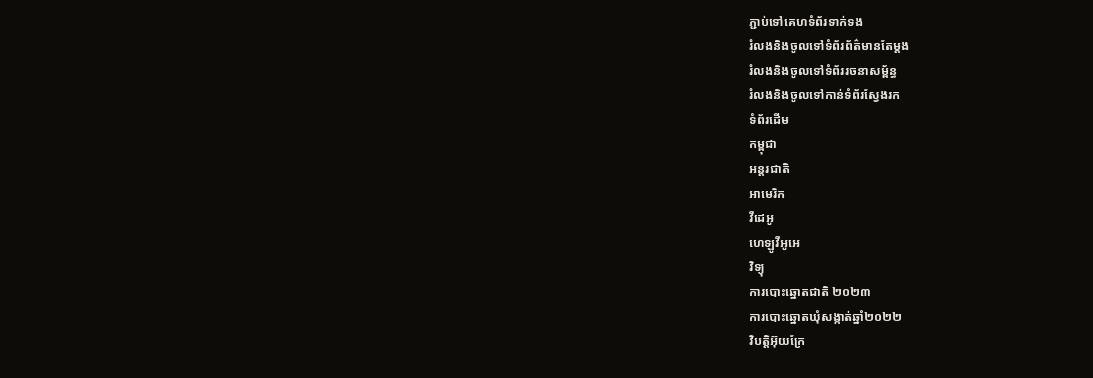ភ្ជាប់ទៅគេហទំព័រទាក់ទង
រំលងនិងចូលទៅទំព័រព័ត៌មានតែម្តង
រំលងនិងចូលទៅទំព័ររចនាសម្ព័ន្ធ
រំលងនិងចូលទៅកាន់ទំព័រស្វែងរក
ទំព័រដើម
កម្ពុជា
អន្តរជាតិ
អាមេរិក
វីដេអូ
ហេឡូវីអូអេ
វិទ្យុ
ការបោះឆ្នោតជាតិ ២០២៣
ការបោះឆ្នោតឃុំសង្កាត់ឆ្នាំ២០២២
វិបត្តិអ៊ុយក្រែ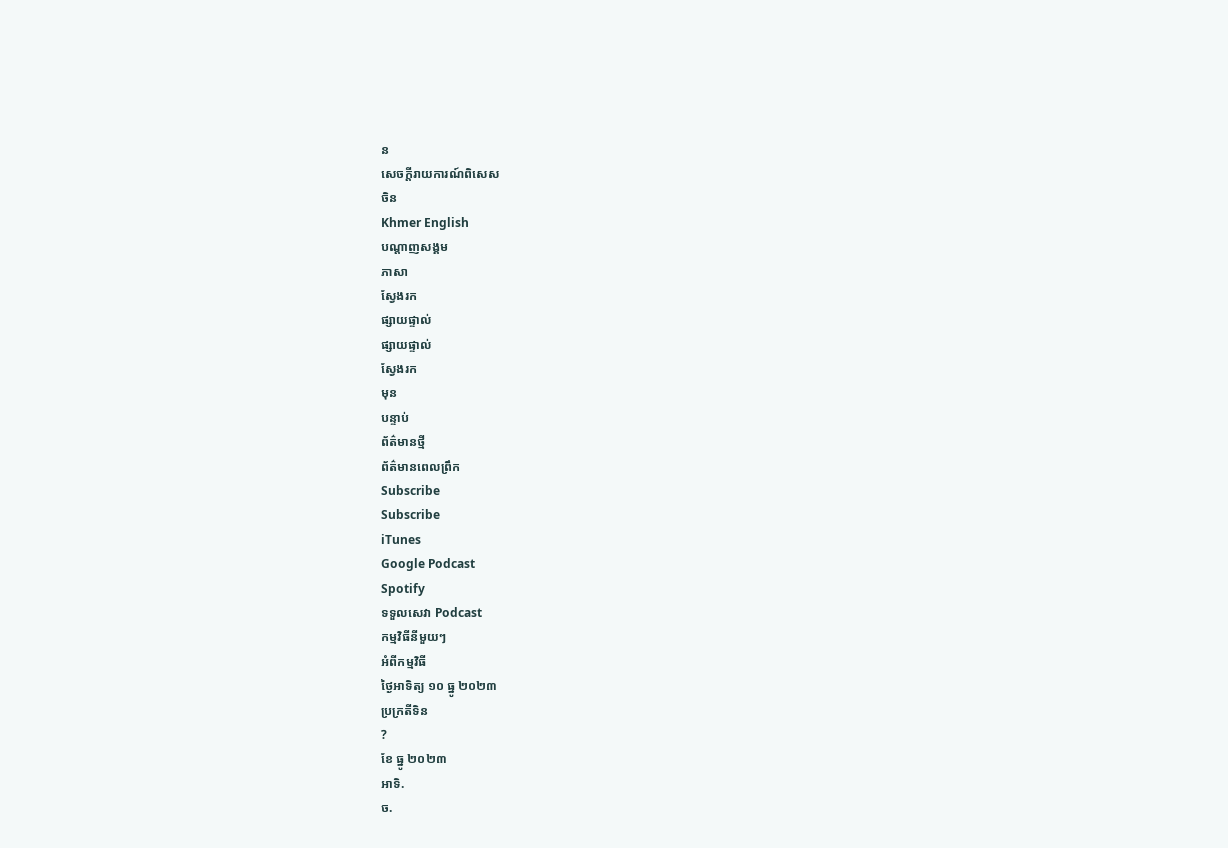ន
សេចក្តីរាយការណ៍ពិសេស
ចិន
Khmer English
បណ្តាញសង្គម
ភាសា
ស្វែងរក
ផ្សាយផ្ទាល់
ផ្សាយផ្ទាល់
ស្វែងរក
មុន
បន្ទាប់
ព័ត៌មានថ្មី
ព័ត៌មានពេលព្រឹក
Subscribe
Subscribe
iTunes
Google Podcast
Spotify
ទទួលសេវា Podcast
កម្មវិធីនីមួយៗ
អំពីកម្មវិធី
ថ្ងៃអាទិត្យ ១០ ធ្នូ ២០២៣
ប្រក្រតីទិន
?
ខែ ធ្នូ ២០២៣
អាទិ.
ច.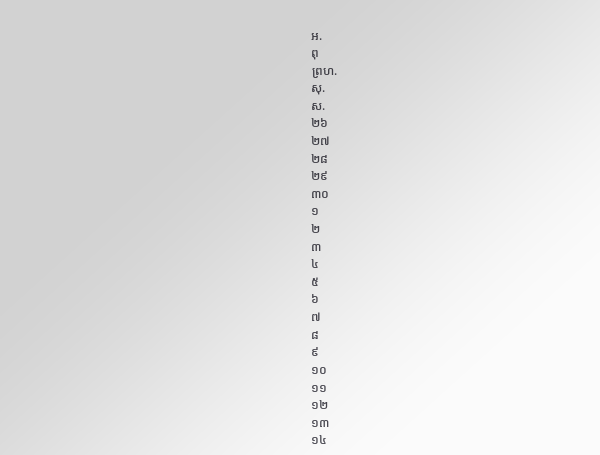អ.
ពុ
ព្រហ.
សុ.
ស.
២៦
២៧
២៨
២៩
៣០
១
២
៣
៤
៥
៦
៧
៨
៩
១០
១១
១២
១៣
១៤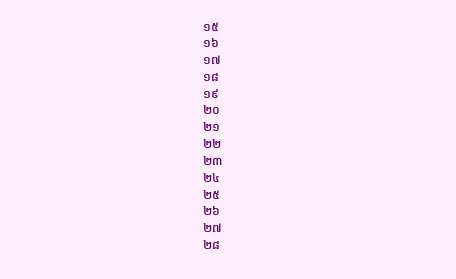១៥
១៦
១៧
១៨
១៩
២០
២១
២២
២៣
២៤
២៥
២៦
២៧
២៨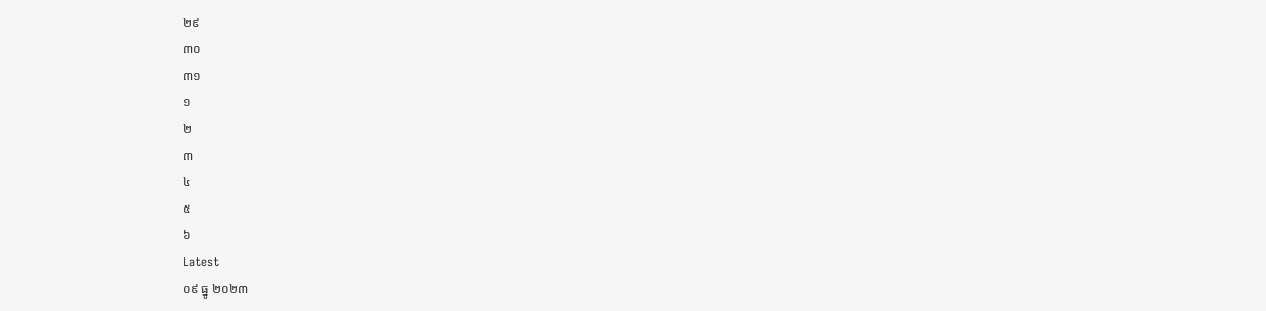២៩
៣០
៣១
១
២
៣
៤
៥
៦
Latest
០៩ ធ្នូ ២០២៣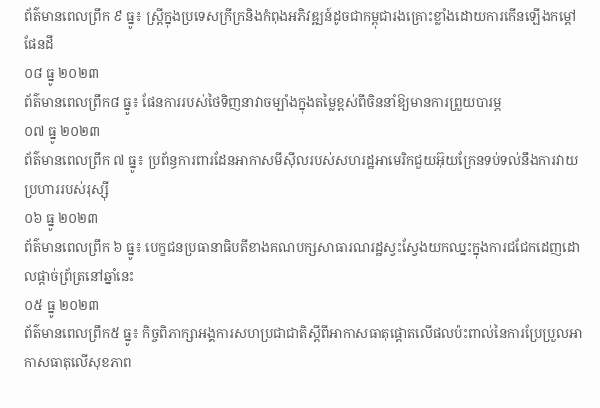ព័ត៌មានពេលព្រឹក ៩ ធ្នូ៖ ស្រ្តីក្នុងប្រទេសក្រីក្រនិងកំពុងអភិវឌ្ឍន៍ដូចជាកម្ពុជារងគ្រោះខ្លាំងដោយការកើនឡើងកម្តៅផែនដី
០៨ ធ្នូ ២០២៣
ព័ត៌មានពេលព្រឹក៨ ធ្នូ៖ ផែនការរបស់ថៃទិញនាវាចម្បាំងក្នុងតម្លៃខ្ពស់ពីចិននាំឱ្យមានការព្រួយបារម្ភ
០៧ ធ្នូ ២០២៣
ព័ត៌មានពេលព្រឹក ៧ ធ្នូ៖ ប្រព័ន្ធការពារដែនអាកាសមីស៊ីលរបស់សហរដ្ឋអាមេរិកជួយអ៊ុយក្រែនទប់ទល់នឹងការវាយប្រហាររបស់រុស្ស៊ី
០៦ ធ្នូ ២០២៣
ព័ត៌មានពេលព្រឹក ៦ ធ្នូ៖ បេក្ខជនប្រធានាធិបតីខាងគណបក្សសាធារណរដ្ឋស្វះស្វែងយកឈ្នះក្នុងការជជែកដេញដោលផ្តាច់ព្រ័ត្រនៅឆ្នាំនេះ
០៥ ធ្នូ ២០២៣
ព័ត៌មានពេលព្រឹក៥ ធ្នូ៖ កិច្ចពិភាក្សាអង្គការសហប្រជាជាតិស្ដីពីអាកាសធាតុផ្តោតលើផលប៉ះពាល់នៃការប្រែប្រួលអាកាសធាតុលើសុខភាព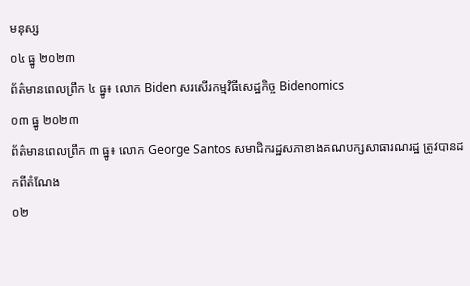មនុស្ស
០៤ ធ្នូ ២០២៣
ព័ត៌មានពេលព្រឹក ៤ ធ្នូ៖ លោក Biden សរសើរកម្មវិធីសេដ្ឋកិច្ច Bidenomics
០៣ ធ្នូ ២០២៣
ព័ត៌មានពេលព្រឹក ៣ ធ្នូ៖ លោក George Santos សមាជិករដ្ឋសភាខាងគណបក្សសាធារណរដ្ឋ ត្រូវបានដកពីតំណែង
០២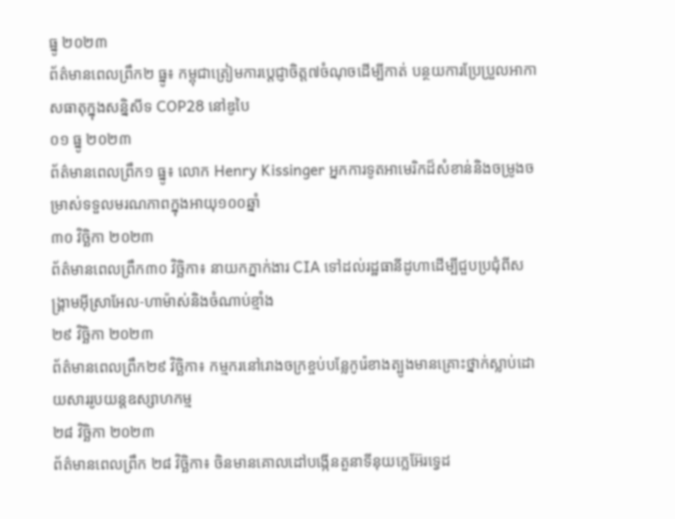ធ្នូ ២០២៣
ព័ត៌មានពេលព្រឹក២ ធ្នូ៖ កម្ពុជាត្រៀមការប្តេជ្ញាចិត្ត៧ចំណុចដើម្បីកាត់ បន្ថយការប្រែប្រួលអាកាសធាតុក្នុងសន្និសីទ COP28 នៅឌូបៃ
០១ ធ្នូ ២០២៣
ព័ត៌មានពេលព្រឹក១ ធ្នូ៖ លោក Henry Kissinger អ្នកការទូតអាមេរិកដ៏សំខាន់និងចម្រូងចម្រាស់ទទួលមរណភាពក្នុងអាយុ១០០ឆ្នាំ
៣០ វិច្ឆិកា ២០២៣
ព័ត៌មានពេលព្រឹក៣០ វិច្ឆិកា៖ នាយកភ្នាក់ងារ CIA ទៅដល់រដ្ឋធានីដូហាដើម្បីជួបប្រជុំពីសង្គ្រាមអ៊ីស្រាអែល-ហាម៉ាស់និងចំណាប់ខ្មាំង
២៩ វិច្ឆិកា ២០២៣
ព័ត៌មានពេលព្រឹក២៩ វិច្ឆិកា៖ កម្មករនៅរោងចក្រខ្ចប់បន្លែកូរ៉េខាងត្បូងមានគ្រោះថ្នាក់ស្លាប់ដោយសាររូបយន្តឧស្សាហកម្ម
២៨ វិច្ឆិកា ២០២៣
ព័ត៌មានពេលព្រឹក ២៨ វិច្ឆិកា៖ ចិនមានគោលដៅបង្កើនតួនាទីនុយក្លេអ៊ែរទ្វេដ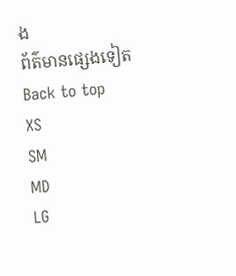ង
ព័ត៌មានផ្សេងទៀត
Back to top
XS
SM
MD
LG